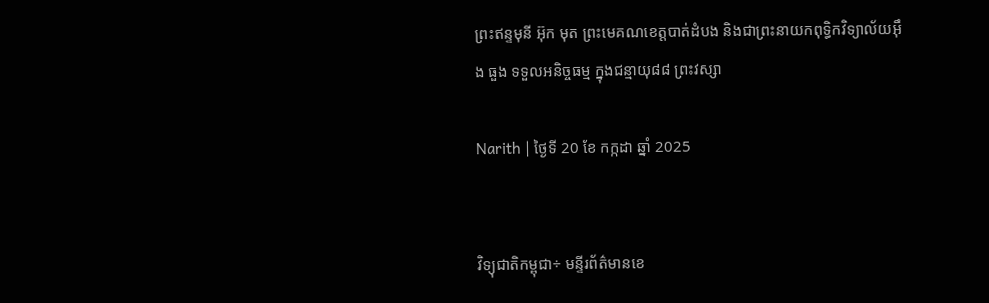ព្រះឥន្ទមុនី អ៊ុក មុត ព្រះមេគណខេត្តបាត់ដំបង និងជាព្រះនាយកពុទ្ធិកវិទ្យាល័យអ៊ឹង ធួង ទទួលអនិច្ចធម្ម ក្នុងជន្មាយុ៨៨ ព្រះវស្សា

Narith | ថ្ងៃទី 20 ខែ កក្កដា ឆ្នាំ 2025


វិទ្យុជាតិកម្ពុជា÷ មន្ទីរព័ត៌មានខេ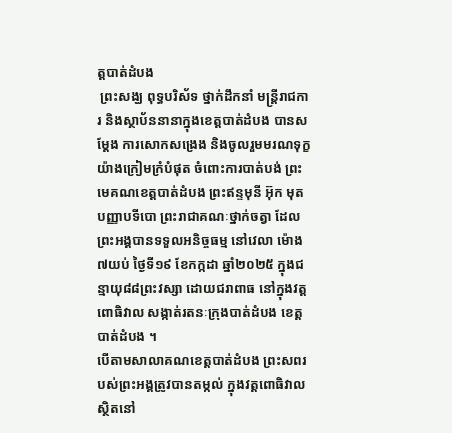ត្តបាត់ដំបង
 ព្រះសង្ឃ ពុទ្ធបរិស័ទ ថ្នាក់ដឹកនាំ មន្រ្តីរាជការ និងស្ថាប័ននានាក្នុងខេត្តបាត់ដំបង បានសម្តែង ការសោកសង្រេង និងចូលរួមមរណទុក្ខយ៉ាងក្រៀមក្រំបំផុត ចំពោះការបាត់បង់ ព្រះមេគណខេត្តបាត់ដំបង ព្រះឥន្ទមុនី អ៊ុក មុត បញ្ញាបទីបោ ព្រះរាជាគណៈថ្នាក់ចត្វា ដែលព្រះអង្គបានទទួលអនិច្ចធម្ម នៅវេលា ម៉ោង ៧យប់ ថ្ងៃទី១៩ ខែកក្កដា ឆ្នាំ២០២៥ ក្នុងជន្មាយុ៨៨ព្រះវស្សា ដោយជរាពាធ នៅក្នុងវត្តពោធិវាល សង្កាត់រតនៈក្រុងបាត់ដំបង ខេត្តបាត់ដំបង ។
បើតាមសាលាគណខេត្តបាត់ដំបង ព្រះសពរបស់ព្រះអង្គត្រូវបានតម្កល់ ក្នុងវត្តពោធិវាល ស្ថិតនៅ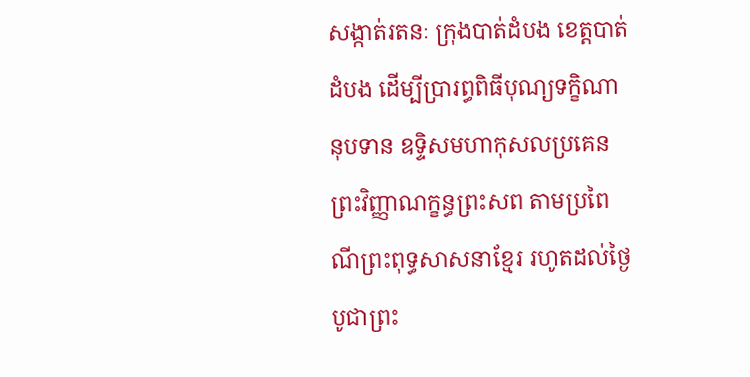សង្កាត់រតនៈ ក្រុងបាត់ដំបង ខេត្តបាត់ដំបង ដើម្បីប្រារព្ធពិធីបុណ្យទក្ខិណានុបទាន ឧទ្ទិសមហាកុសលប្រគេនព្រះវិញ្ញាណក្ខន្ធព្រះសព តាមប្រពៃណីព្រះពុទ្ធសាសនាខ្មែរ រហូតដល់ថ្ងៃបូជាព្រះ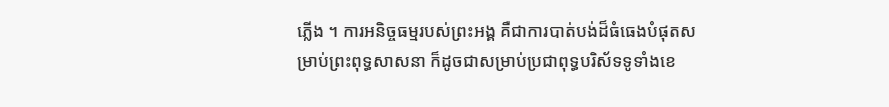ភ្លើង ។ ការអនិច្ចធម្មរបស់ព្រះអង្គ គឺជាការបាត់បង់ដ៏ធំធេងបំផុតសម្រាប់ព្រះពុទ្ធសាសនា ក៏ដូចជាសម្រាប់ប្រជាពុទ្ធបរិស័ទទូទាំងខេ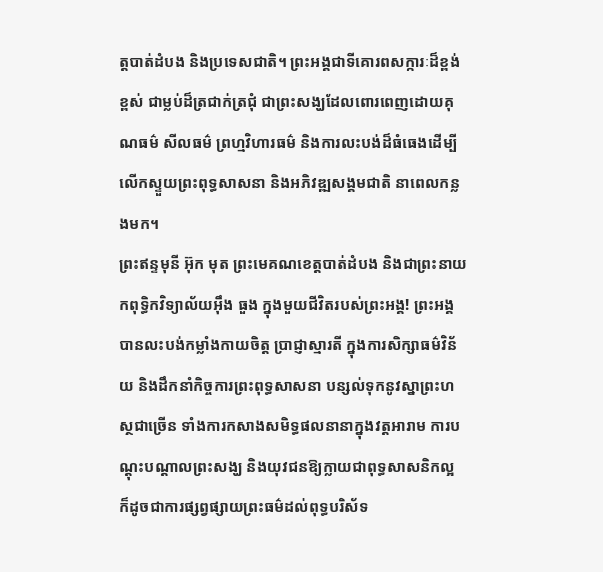ត្តបាត់ដំបង និងប្រទេសជាតិ។ ព្រះអង្គជាទីគោរពសក្ការៈដ៏ខ្ពង់ខ្ពស់ ជាម្លប់ដ៏ត្រជាក់ត្រជុំ ជាព្រះសង្ឃដែលពោរពេញដោយគុណធម៌ សីលធម៌ ព្រហ្មវិហារធម៌ និងការលះបង់ដ៏ធំធេងដើម្បីលើកស្ទួយព្រះពុទ្ធសាសនា និងអភិវឌ្ឍសង្គមជាតិ នាពេលកន្លងមក។
ព្រះឥន្ទមុនី អ៊ុក មុត ព្រះមេគណខេត្តបាត់ដំបង និងជាព្រះនាយកពុទ្ធិកវិទ្យាល័យអ៊ឹង ធួង ក្នុងមួយជីវិតរបស់ព្រះអង្គ! ព្រះអង្គបានលះបង់កម្លាំងកាយចិត្ត ប្រាជ្ញាស្មារតី ក្នុងការសិក្សាធម៌វិន័យ និងដឹកនាំកិច្ចការព្រះពុទ្ធសាសនា បន្សល់ទុកនូវស្នាព្រះហស្ថជាច្រើន ទាំងការកសាងសមិទ្ធផលនានាក្នុងវត្តអារាម ការបណ្ដុះបណ្ដាលព្រះសង្ឃ និងយុវជនឱ្យក្លាយជាពុទ្ធសាសនិកល្អ ក៏ដូចជាការផ្សព្វផ្សាយព្រះធម៌ដល់ពុទ្ធបរិស័ទ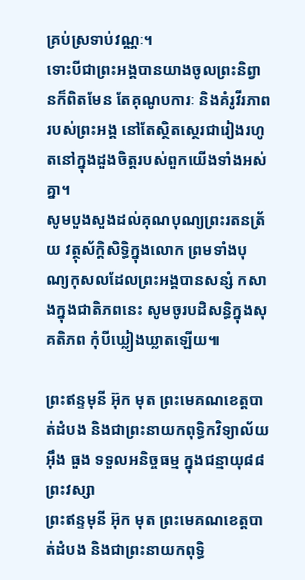គ្រប់ស្រទាប់វណ្ណៈ។
ទោះបីជាព្រះអង្គបានយាងចូលព្រះនិព្វានក៏ពិតមែន តែគុណូបការៈ និងគំរូវីរភាពរបស់ព្រះអង្គ នៅតែស្ថិតស្ថេរជារៀងរហូតនៅក្នុងដួងចិត្តរបស់ពួកយើងទាំងអស់គ្នា។
សូមបួងសួងដល់គុណបុណ្យព្រះរតនត្រ័យ វត្ថុស័ក្តិសិទ្ធិក្នុងលោក ព្រមទាំងបុណ្យកុសលដែលព្រះអង្គបានសន្សំ កសាងក្នុងជាតិភពនេះ សូមចូរបដិសន្ធិក្នុងសុគតិភព កុំបីឃ្លៀងឃ្លាតឡើយ៕

ព្រះឥន្ទមុនី អ៊ុក មុត ព្រះមេគណខេត្តបាត់ដំបង និងជាព្រះនាយកពុទ្ធិកវិទ្យាល័យអ៊ឹង ធួង ទទួលអនិច្ចធម្ម ក្នុងជន្មាយុ៨៨ ព្រះវស្សា
ព្រះឥន្ទមុនី អ៊ុក មុត ព្រះមេគណខេត្តបាត់ដំបង និងជាព្រះនាយកពុទ្ធិ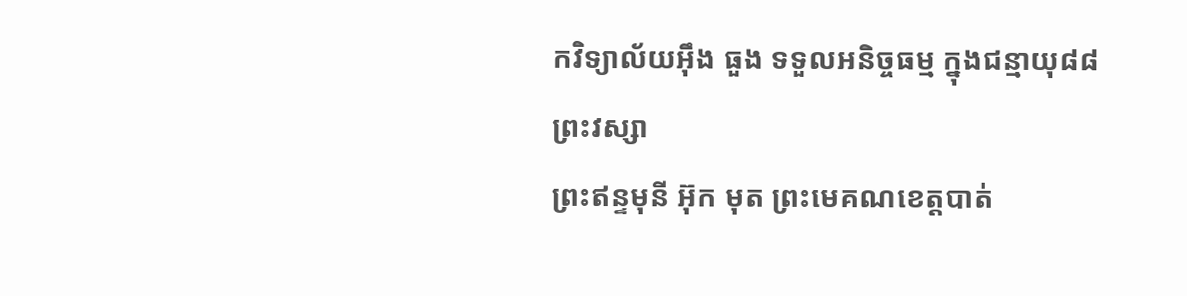កវិទ្យាល័យអ៊ឹង ធួង ទទួលអនិច្ចធម្ម ក្នុងជន្មាយុ៨៨ ព្រះវស្សា
ព្រះឥន្ទមុនី អ៊ុក មុត ព្រះមេគណខេត្តបាត់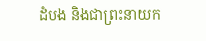ដំបង និងជាព្រះនាយក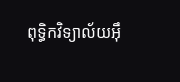ពុទ្ធិកវិទ្យាល័យអ៊ឹ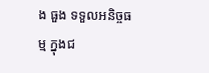ង ធួង ទទួលអនិច្ចធម្ម ក្នុងជ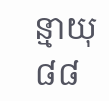ន្មាយុ៨៨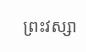ព្រះវស្សា